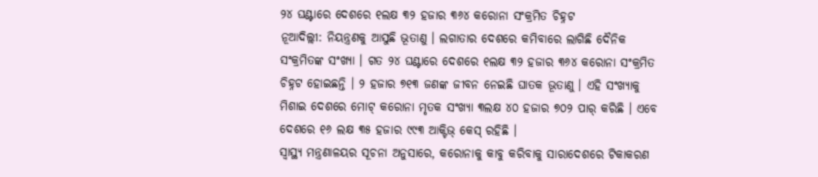୨୪ ଘଣ୍ଟାରେ ଦେଶରେ ୧ଲକ୍ଷ ୩୨ ହଜାର ୩୬୪ କରୋନା ସଂକ୍ରମିତ ଚିହ୍ନଟ
ନୂଆଦିଲ୍ଲୀ: ନିୟନ୍ତ୍ରଣକୁ ଆସୁଛି ଭୂତାଣୁ । ଲଗାତାର ଦେଶରେ କମିବାରେ ଲାଗିଛି ଦୈନିକ ସଂକ୍ରମିତଙ୍କ ସଂଖ୍ୟା । ଗତ ୨୪ ଘଣ୍ଟାରେ ଦେଶରେ ୧ଲକ୍ଷ ୩୨ ହଜାର ୩୬୪ କରୋନା ସଂକ୍ରମିତ ଚିହ୍ନଟ ହୋଇଛନ୍ତି । ୨ ହଜାର ୭୧୩ ଜଣଙ୍କ ଜୀବନ ନେଇଛି ଘାତକ ଭୂତାଣୁ । ଏହି ସଂଖ୍ୟାକୁ ମିଶାଇ ଦେଶରେ ମୋଟ୍ କରୋନା ମୃତକ ସଂଖ୍ୟା ୩ଲକ୍ଷ ୪୦ ହଜାର ୭୦୨ ପାର୍ କରିଛି । ଏବେ ଦେଶରେ ୧୬ ଲକ୍ଷ ୩୫ ହଜାର ୯୯୩ ଆକ୍ଟିଭ୍ କେସ୍ ରହିଛି ।
ସ୍ୱାସ୍ଥ୍ୟ ମନ୍ତ୍ରଣାଳୟର ସୂଚନା ଅନୁସାରେ, କରୋନାକୁ କାବୁ କରିବାକୁ ସାରାଦେଶରେ ଟିକାକରଣ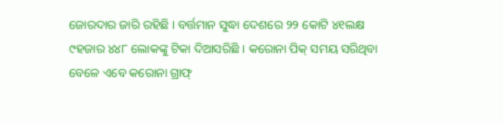ଜୋରଦାର ଜାରି ରହିଛି । ବର୍ତ୍ତମାନ ସୁଦ୍ଧା ଦେଶରେ ୨୨ କୋଟି ୪୧ଲକ୍ଷ ୯ହଜାର ୪୪୮ ଲୋକଙ୍କୁ ଟିକା ଦିଆସରିଛି । କରୋନା ପିକ୍ ସମୟ ସରିଥିବା ବେଳେ ଏବେ କରୋନା ଗ୍ରାଫ୍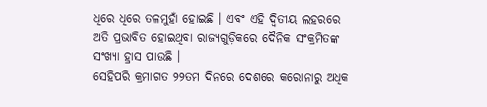ଧିରେ ଧିରେ ତଳମୁହାଁ ହୋଇଛି । ଏବଂ ଏହି ଦ୍ବିତୀୟ ଲହରରେ ଅତି ପ୍ରଭାବିତ ହୋଇଥିବା ରାଜ୍ୟଗୁଡ଼ିକରେ ଦୈନିକ ସଂକ୍ରମିତଙ୍କ ସଂଖ୍ୟା ହ୍ରାସ ପାଉଛି ।
ସେହିପରି କ୍ରମାଗତ ୨୨ତମ ଦିନରେ ଦେଶରେ କରୋନାରୁ ଅଧିକ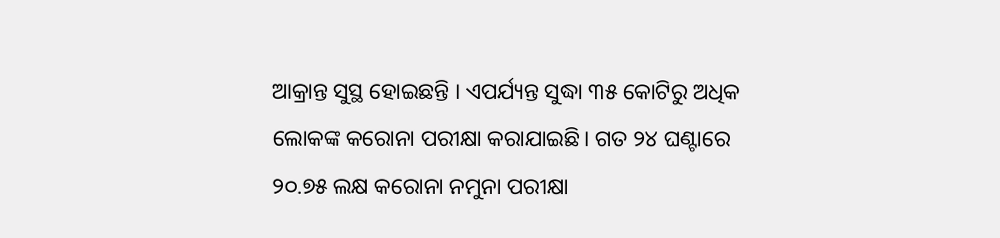ଆକ୍ରାନ୍ତ ସୁସ୍ଥ ହୋଇଛନ୍ତି । ଏପର୍ଯ୍ୟନ୍ତ ସୁଦ୍ଧା ୩୫ କୋଟିରୁ ଅଧିକ ଲୋକଙ୍କ କରୋନା ପରୀକ୍ଷା କରାଯାଇଛି। ଗତ ୨୪ ଘଣ୍ଟାରେ ୨୦.୭୫ ଲକ୍ଷ କରୋନା ନମୁନା ପରୀକ୍ଷା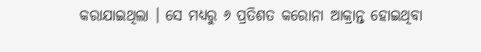କରାଯାଇଥିଲା । ସେ ମଧ୍ୟରୁ ୬ ପ୍ରତିଶତ କରୋନା ଆକ୍ରାନ୍ତ ହୋଇଥିବା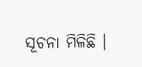ସୂଚନା ମିଳିଛି ।